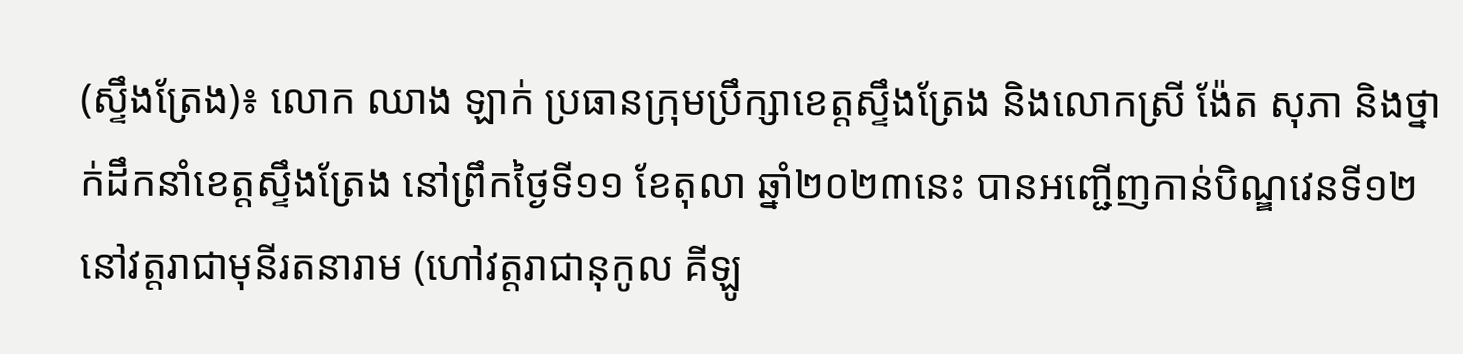(ស្ទឹងត្រែង)៖ លោក ឈាង ឡាក់ ប្រធានក្រុមប្រឹក្សាខេត្តស្ទឹងត្រែង និងលោកស្រី ង៉ែត សុភា និងថ្នាក់ដឹកនាំខេត្តស្ទឹងត្រែង នៅព្រឹកថ្ងៃទី១១ ខែតុលា ឆ្នាំ២០២៣នេះ បានអញ្ជើញកាន់បិណ្ឌវេនទី១២ នៅវត្តរាជាមុនីរតនារាម (ហៅវត្តរាជានុកូល គីឡូ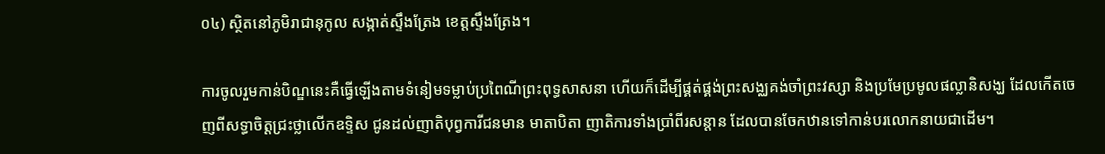០៤) ស្ថិតនៅភូមិរាជានុកូល សង្កាត់ស្ទឹងត្រែង ខេត្តស្ទឹងត្រែង។

ការចូលរួមកាន់បិណ្ឌនេះគឺធ្វើឡើងតាមទំនៀមទម្លាប់ប្រពៃណីព្រះពុទ្ធសាសនា ហើយក៏ដើម្បីផ្គត់ផ្គង់ព្រះសង្ឈគង់ចាំព្រះវស្សា និងប្រមែប្រមូលផល្លានិសង្ឃ ដែលកើតចេញពីសទ្ធាចិត្តជ្រះថ្លាលើកឧទ្ទិស ជូនដល់ញាតិបុព្វការីជនមាន មាតាបិតា ញាតិការទាំងប្រាំពីរសន្តាន ដែលបានចែកឋានទៅកាន់បរលោកនាយជាដើម។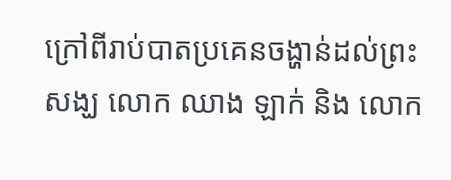ក្រៅពីរាប់បាតប្រគេនចង្ហាន់ដល់ព្រះសង្ឃ លោក ឈាង ឡាក់ និង លោក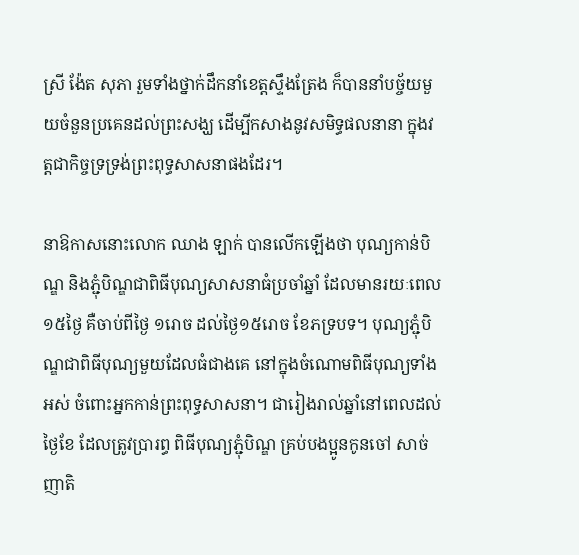ស្រី ង៉ែត សុភា រួមទាំងថ្នាក់ដឹកនាំខេត្តស្ទឹងត្រែង ក៏បាននាំបច្ច័យមួយចំនួនប្រគេនដល់ព្រះសង្ឃ ដើម្បីកសាងនូវសមិទ្ធផលនានា ក្នុងវត្តជាកិច្ចទ្រទ្រង់ព្រះពុទ្ធសាសនាផងដែរ។

នាឱកាសនោះលោក ឈាង ឡាក់ បានលើកឡើងថា បុណ្យកាន់បិណ្ឌ និងភ្ជុំបិណ្ឌជាពិធីបុណ្យសាសនាធំប្រចាំឆ្នាំ ដែលមានរយៈពេល១៥ថ្ងៃ គឺចាប់ពីថ្ងៃ ១រោច ដល់ថ្ងៃ១៥រោច ខែភទ្របទ។ បុណ្យភ្ជុំបិណ្ឌជាពិធីបុណ្យមួយដែលធំជាងគេ នៅក្នុងចំណោមពិធីបុណ្យទាំងអស់ ចំពោះអ្នកកាន់ព្រះពុទ្ធសាសនា។ ជារៀងរាល់ឆ្នាំនៅពេលដល់ថ្ងៃខែ ដែលត្រូវប្រារព្ធ ពិធីបុណ្យភ្ជុំបិណ្ឌ គ្រប់បងប្អូនកូនចៅ សាច់ញាតិ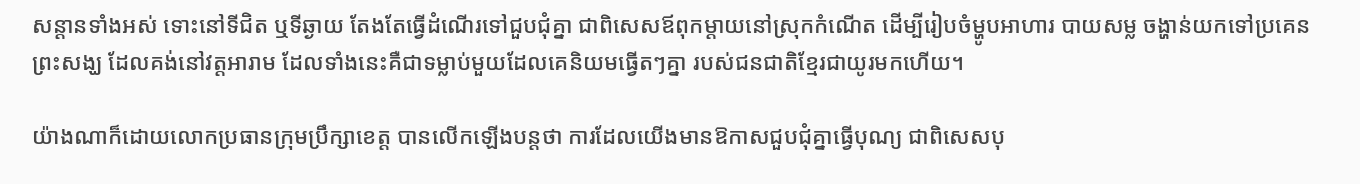សន្ដានទាំងអស់ ទោះនៅទីជិត ឬទីឆ្ងាយ តែងតែធ្វើដំណើរទៅជួបជុំគ្នា ជាពិសេសឪពុកម្ដាយនៅស្រុកកំណើត ដើម្បីរៀបចំម្ហូបអាហារ បាយសម្ល ចង្ហាន់យកទៅប្រគេនព្រះសង្ឃ ដែលគង់នៅវត្តអារាម ដែលទាំងនេះគឺជាទម្លាប់មួយដែលគេនិយមធ្វើតៗគ្នា របស់ជនជាតិខ្មែរជាយូរមកហើយ។

យ៉ាងណាក៏ដោយលោកប្រធានក្រុមប្រឹក្សាខេត្ត បានលើកឡើងបន្តថា ការដែលយើងមានឱកាសជួបជុំគ្នាធ្វើបុណ្យ ជាពិសេសបុ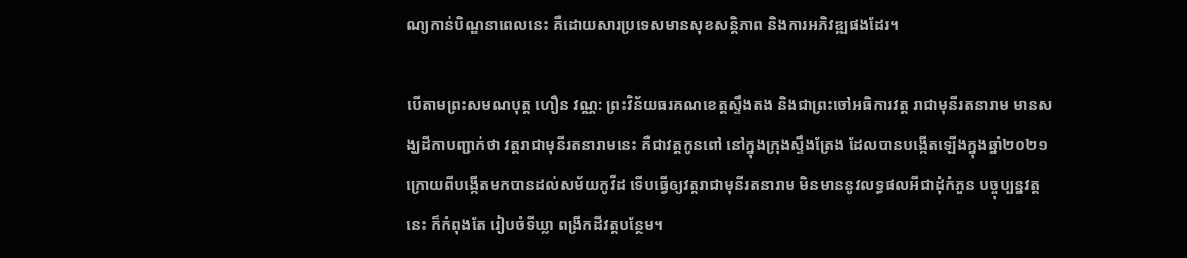ណ្យកាន់បិណ្ឌនាពេលនេះ គឺដោយសារប្រទេសមានសុខសន្តិភាព និងការអភិវឌ្ឍផងដែរ។

បេីតាមព្រះសមណបុត្ត ហឿន វណ្ណ: ព្រះវិន័យធរគណខេត្តស្ទឹងតង និងជាព្រះចៅអធិការវត្ត រាជាមុនីរតនារាម មានសង្ឃដីកាបញ្ជាក់ថា វត្តរាជាមុនីរតនារាមនេះ គឺជាវត្តកូនពៅ នៅក្នុងក្រុងស្ទឹងត្រែង ដែលបានបង្កើតឡើងក្នុងឆ្នាំ២០២១ ក្រោយពីបង្កើតមកបានដល់សម័យកូវីដ ទើបធ្វើឲ្យវត្តរាជាមុនីរតនារាម មិនមាននូវលទ្ធផលអីជាដុំកំភួន បច្ចុប្បន្នវត្តនេះ ក៏កំពុងតែ រៀបចំទីឃ្លា ពង្រីកដីវត្តបន្ថែម។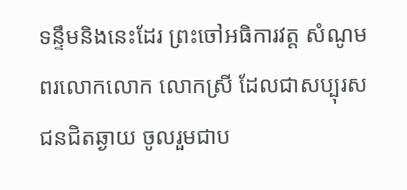ទន្ទឹមនិងនេះដែរ ព្រះចៅអធិការវត្ត សំណូមពរលោកលោក លោកស្រី ដែលជាសប្បុរសជនជិតឆ្ងាយ ចូលរួមជាប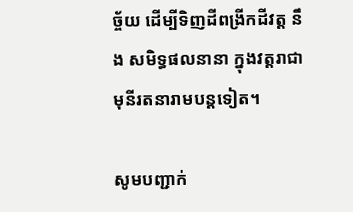ច្ច័យ ដើម្បីទិញដីពង្រីកដីវត្ត នឹង សមិទ្ធផលនានា ក្នុងវត្តរាជាមុនីរតនារាមបន្តទៀត។

សូមបញ្ជាក់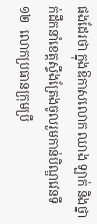ផងដែរថា ក្នុងឱកាសលោក ឈាង ឡាក់ និងថ្នាក់ដឹកនាំខេត្តស្ទឹងត្រែងចូលរួមកាន់បិណ្ឌវេនទី ១២  លោកប្រធានក្រុមប្រឹ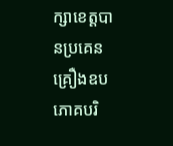ក្សាខេត្តបានប្រគេន គ្រឿងឧបភោគបរិ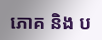ភោគ និង ប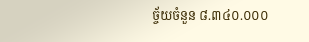ច្ច័យចំនួន ៨.៣៤០.០០០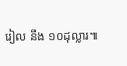រៀល នឹង ១០ដុល្លារ៕